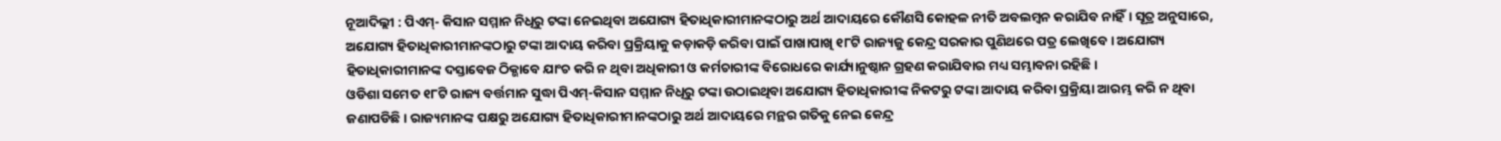ନୂଆଦିଲ୍ଲୀ : ପିଏମ୍- କିସାନ ସମ୍ମାନ ନିଧିରୁ ଟଙ୍କା ନେଇଥିବା ଅଯୋଗ୍ୟ ହିତାଧିକାରୀମାନଙ୍କଠାରୁ ଅର୍ଥ ଆଦାୟରେ କୌଣସି କୋହଳ ନୀତି ଅବଲମ୍ବନ କରାଯିବ ନାହିଁ। ସୂତ୍ର ଅନୁସାରେ, ଅଯୋଗ୍ୟ ହିତାଧିକାରୀମାନଙ୍କଠାରୁ ଟଙ୍କା ଆଦାୟ କରିବା ପ୍ରକ୍ରିୟାକୁ କଡ଼ାକଡ଼ି କରିବା ପାଇଁ ପାଖାପାଖି ୧୮ଟି ରାଜ୍ୟଜୁ କେନ୍ଦ୍ର ସରକାର ପୁଣିଥରେ ପତ୍ର ଲେଖିବେ। ଅଯୋଗ୍ୟ ହିତାଧିକାରୀମାନଙ୍କ ଦସ୍ତାବେଜ ଠିକ୍ଭାବେ ଯାଂଚ କରି ନ ଥିବା ଅଧିକାରୀ ଓ କର୍ମଚାରୀଙ୍କ ବିରୋଧରେ କାର୍ଯ୍ୟାନୁଷ୍ଠାନ ଗ୍ରହଣ କରାଯିବାର ମଧ୍ୟ ସମ୍ଭାବନା ରହିଛି।
ଓଡିଶା ସମେତ ୧୮ଟି ରାଜ୍ୟ ବର୍ତ୍ତମାନ ସୁଦ୍ଧା ପିଏମ୍-କିସାନ ସମ୍ମାନ ନିଧିରୁ ଟଙ୍କା ଉଠାଇଥିବା ଅଯୋଗ୍ୟ ହିତାଧିକାରୀଙ୍କ ନିକଟରୁ ଟଙ୍କା ଆଦାୟ କରିବା ପ୍ରକ୍ରିୟା ଆରମ୍ଭ କରି ନ ଥିବା ଜଣାପଡିଛି। ରାଜ୍ୟମାନଙ୍କ ପକ୍ଷରୁ ଅଯୋଗ୍ୟ ହିତାଧିକାରୀମାନଙ୍କଠାରୁ ଅର୍ଥ ଆଦାୟରେ ମନ୍ଥର ଗତିକୁ ନେଇ କେନ୍ଦ୍ର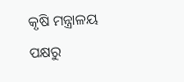କୃଷି ମନ୍ତ୍ରାଳୟ ପକ୍ଷରୁ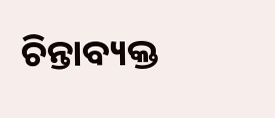ଚିନ୍ତାବ୍ୟକ୍ତ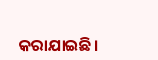କରାଯାଇଛି।